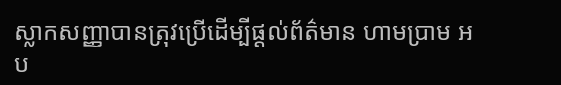ស្លាកសញ្ញាបានត្រុវប្រើដើម្បីផ្ដល់ព័ត៌មាន ហាមប្រាម អប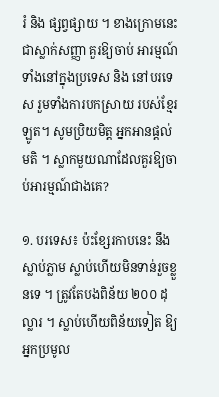រំ និង ផ្សព្វផ្សាយ ។ ខាងក្រោមនេះជាស្លាក់សញ្ញា គួរឱ្យចាប់ អារម្មណ៍ទាំងនៅក្នុងប្រទេស និង នៅបរទេស រួមទាំងការបកស្រាយ របស់ខ្មែរឡូត។ សូមប្រិយមិត្ត អ្នកអានផ្តល់មតិ ។ ស្លាកមួយណាដែលគួរឱ្យចាប់អារម្មណ៍ជាងគេ?

១. បរទេស៖ ប៉ះខ្សែរកាបនេះ នឹងស្លាប់ភ្លាម ស្លាប់ហើយមិនទាន់រួចខ្លួនទេ ។ ត្រូវតែបងពិន័យ ២០០ ដុល្លារ ។ ស្លាប់ហើយពិន័យទៀត ឱ្យអ្នកប្រមូល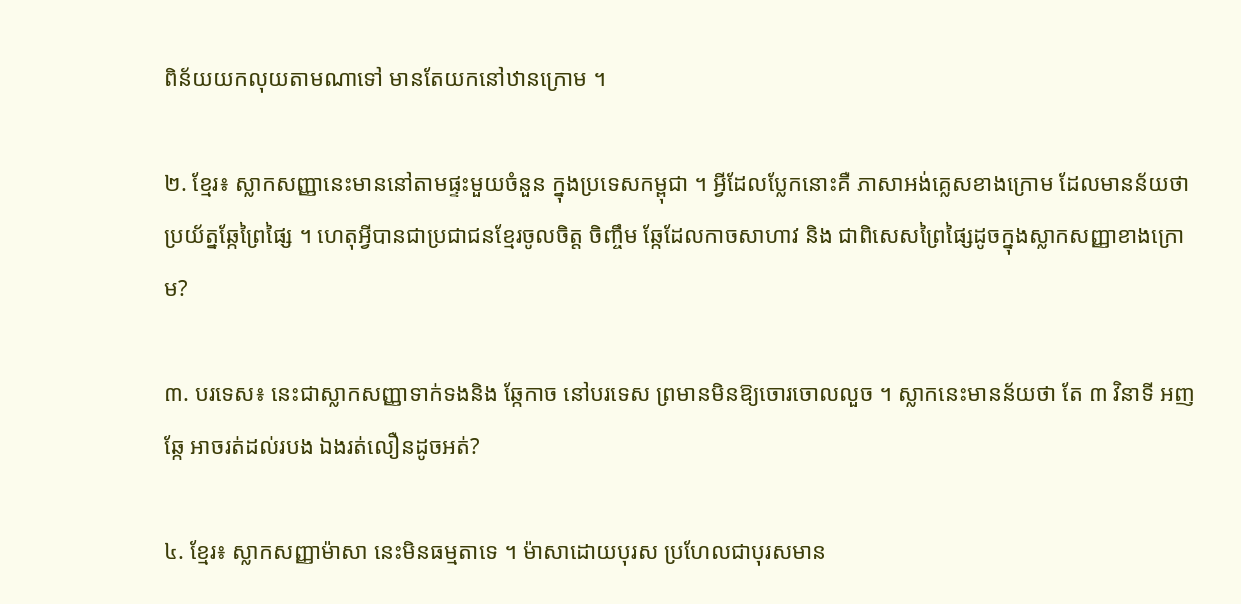ពិន័យយកលុយតាមណាទៅ មានតែយកនៅឋានក្រោម ។

២. ខ្មែរ៖ ស្លាកសញ្ញានេះមាននៅតាមផ្ទះមួយចំនួន ក្នុងប្រទេសកម្ពុជា ។ អ្វីដែលប្លែកនោះគឺ ភាសាអង់គ្លេសខាងក្រោម ដែលមានន័យថា ប្រយ័ត្នឆ្កែព្រៃផ្សៃ ។ ហេតុអ្វីបានជាប្រជាជនខ្មែរចូលចិត្ត ចិញ្ចឹម ឆ្កែដែលកាចសាហាវ និង ជាពិសេសព្រៃផ្សៃដូចក្នុងស្លាកសញ្ញាខាងក្រោម?

៣. បរទេស៖ នេះជាស្លាកសញ្ញាទាក់ទងនិង ឆ្កែកាច នៅបរទេស ព្រមានមិនឱ្យចោរចោលលួច ។ ស្លាកនេះមានន័យថា តែ ៣ វិនាទី អញ ឆ្កែ អាចរត់ដល់របង ឯងរត់លឿនដូចអត់?

៤. ខ្មែរ៖ ស្លាកសញ្ញាម៉ាសា នេះមិនធម្មតាទេ ។ ម៉ាសាដោយបុរស ប្រហែលជាបុរសមាន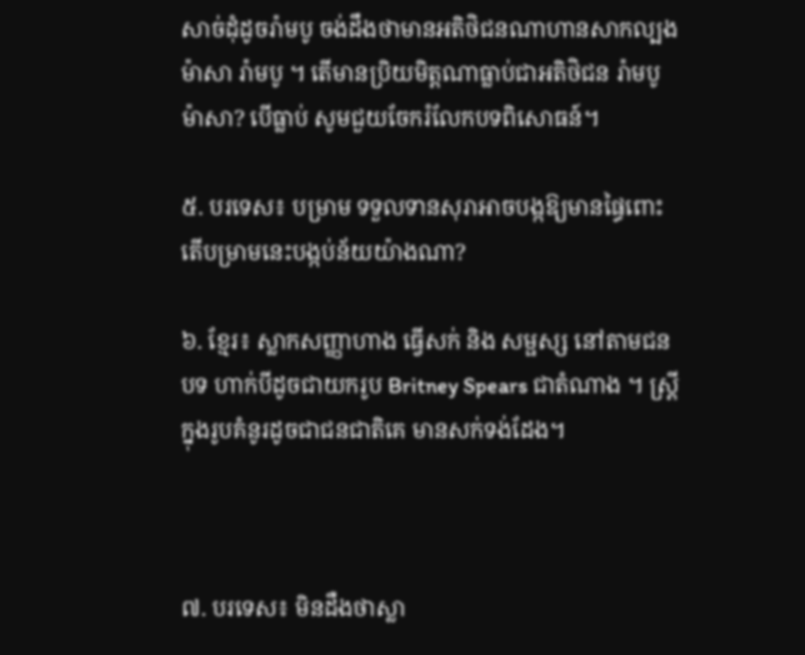សាច់ដុំដូចរ៉ាមបូ ចង់ដឹងថាមានអតិថិជនណាហានសាកល្បង ម៉ាសា រ៉ាមបូ ។ តើមានប្រិយមិត្តណាធ្លាប់ជាអតិថិជន រ៉ាមបូ ម៉ាសា? បើធ្លាប់ សូមជួយចែករំលែកបទពិសោធន៍។

៥. បរទេស៖ បម្រាម ទទួលទានសុរាអាចបង្កឱ្យមានផ្ធៃពោះ តើបម្រាមនេះបង្កប់ន័យយ៉ាងណា?

៦. ខ្មែរ៖ ស្លាកសញ្ញាហាង ធ្វើសក់ និង សម្ផស្ស នៅតាមជនបទ ហាក់បីដូចជាយករូប Britney Spears ជាតំណាង ។ ស្ត្រីក្នុងរូបគំនូរដូចជាជនជាតិគេ មានសក់ទង់ដែង។



៧. បរទេស៖ មិនដឺងថាស្លា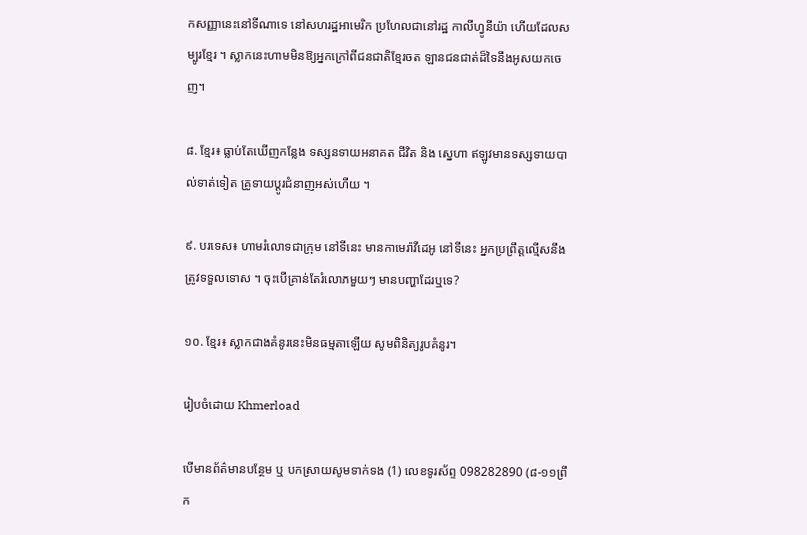កសញ្ញានេះនៅទីណាទេ នៅសហរដ្ឋអាមេរិក ប្រហែលជានៅរដ្ឋ កាលីហ្វូនីយ៉ា ហើយដែលសម្បូរខ្មែរ ។ ស្លាកនេះហាមមិនឱ្យអ្នកក្រៅពីជនជាតិខ្មែរចត ឡានជនជាត់ដ៏ទៃនឹងអូសយកចេញ។

៨. ខ្មែរ៖ ធ្លាប់តែឃើញកន្លែង ទស្សនទាយអនាគត ជីវិត និង ស្នេហា ឥឡូវមានទស្សទាយបាល់ទាត់ទៀត គ្រូទាយប្ដូរជំនាញអស់ហើយ ។

៩. បរទេស៖ ហាមរំលោទជាក្រុម នៅទីនេះ មានកាមេរ៉ាវីដេអូ នៅទីនេះ អ្នកប្រព្រឹត្ដល្មើសនឹងត្រូវទទួលទោស ។ ចុះបើគ្រាន់តែរំលោភមួយៗ មានបញ្ហាដែរឬទេ?

១០. ខ្មែរ៖ ស្លាកជាងគំនូរនេះមិនធម្មតាឡើយ សូមពិនិត្យរូបគំនូរ។

រៀបចំដោយ Khmerload

បើមានព័ត៌មានបន្ថែម ឬ បកស្រាយសូមទាក់ទង (1) លេខទូរស័ព្ទ 098282890 (៨-១១ព្រឹក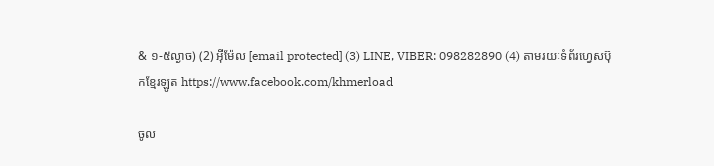& ១-៥ល្ងាច) (2) អ៊ីម៉ែល [email protected] (3) LINE, VIBER: 098282890 (4) តាមរយៈទំព័រហ្វេសប៊ុកខ្មែរឡូត https://www.facebook.com/khmerload

ចូល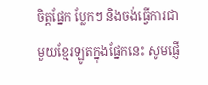ចិត្តផ្នែក ប្លែកៗ និងចង់ធ្វើការជាមួយខ្មែរឡូតក្នុងផ្នែកនេះ សូមផ្ញើ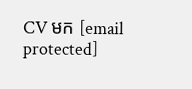CV មក [email protected]